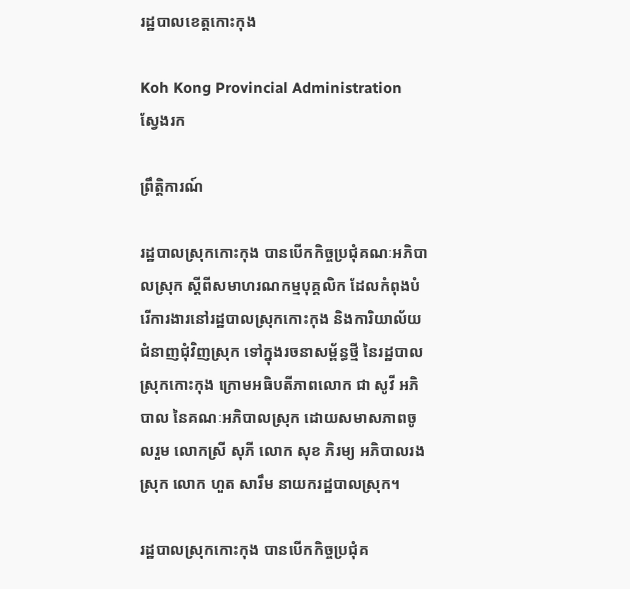រដ្ឋបាលខេត្តកោះកុង

Koh Kong Provincial Administration
ស្វែងរក

ព្រឹត្តិការណ៍

រដ្ឋបាលស្រុកកោះកុង បានបើកកិច្ចប្រជុំគណៈអភិបាលស្រុក ស្តីពីសមាហរណកម្មបុគ្គលិក ដែលកំពុងបំរើការងារនៅរដ្ឋបាលស្រុកកោះកុង និងការិយាល័យជំនាញជំុវិញស្រុក ទៅក្នុងរចនាសម្ព័ន្ធថ្មី នៃរដ្ឋបាលស្រុកកោះកុង ក្រោមអធិបតីភាពលោក ជា សូវី អភិបាល នៃគណៈអភិបាលស្រុក ដោយសមាសភាពចូលរួម លោកស្រី សុភី លោក សុខ ភិរម្យ អភិបាលរងស្រុក លោក ហួត សារឹម នាយករដ្ឋបាលស្រុក។

រដ្ឋបាលស្រុកកោះកុង បានបើកកិច្ចប្រជុំគ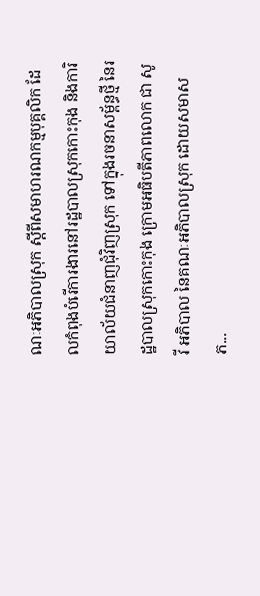ណៈអភិបាលស្រុក ស្តីពីសមាហរណកម្មបុគ្គលិក ដែលកំពុងបំរើការងារនៅរដ្ឋបាលស្រុកកោះកុង និងការិយាល័យជំនាញជំុវិញស្រុក ទៅក្នុងរចនាសម្ព័ន្ធថ្មី នៃរដ្ឋបាលស្រុកកោះកុង ក្រោមអធិបតីភាពលោក ជា សូវី អភិបាល នៃគណៈអភិបាលស្រុក ដោយសមាសភ...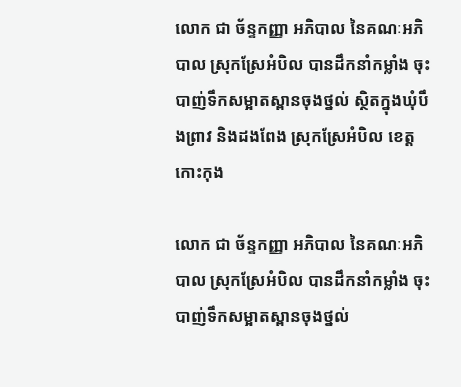លោក ជា ច័ន្ទកញ្ញា អភិបាល នៃគណៈអភិបាល ស្រុកស្រែអំបិល បានដឹកនាំកម្លាំង ចុះបាញ់ទឹកសម្អាតស្ពានចុងថ្នល់ ស្ថិតក្នុងឃុំបឹងព្រាវ និងដងពែង ស្រុកស្រែអំបិល ខេត្តកោះកុង

លោក ជា ច័ន្ទកញ្ញា អភិបាល នៃគណៈអភិបាល ស្រុកស្រែអំបិល បានដឹកនាំកម្លាំង ចុះបាញ់ទឹកសម្អាតស្ពានចុងថ្នល់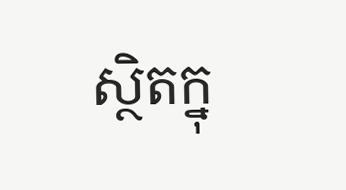ស្ថិតក្នុ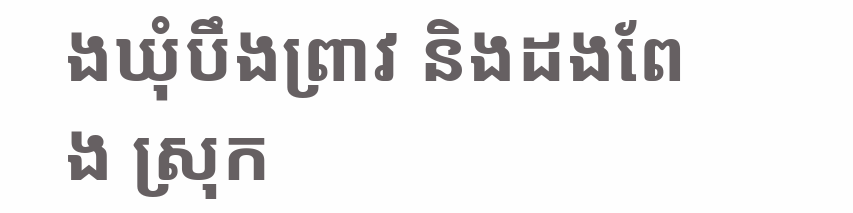ងឃុំបឹងព្រាវ និងដងពែង ស្រុក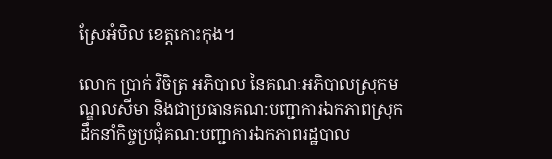ស្រែអំបិល ខេត្តកោះកុង។

លោក ប្រាក់ វិចិត្រ អភិបាល នៃគណៈអភិបាលស្រុកមណ្ឌលសីមា និងជាប្រធានគណ:បញ្ជាការឯកភាពស្រុក ដឹកនាំកិច្ចប្រជុំគណ:បញ្ជាការឯកភាពរដ្ឋបាល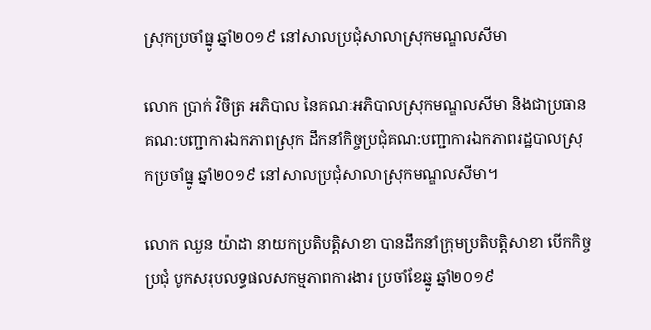ស្រុកប្រចាំធ្នូ ឆ្នាំ២០១៩ នៅសាលប្រជុំសាលាស្រុកមណ្ឌលសីមា

លោក ប្រាក់ វិចិត្រ អភិបាល នៃគណៈអភិបាលស្រុកមណ្ឌលសីមា និងជាប្រធានគណ:បញ្ជាការឯកភាពស្រុក ដឹកនាំកិច្ចប្រជុំគណ:បញ្ជាការឯកភាពរដ្ឋបាលស្រុកប្រចាំធ្នូ ឆ្នាំ២០១៩ នៅសាលប្រជុំសាលាស្រុកមណ្ឌលសីមា។

លោក ឈួន យ៉ាដា នាយកប្រតិបត្តិសាខា បានដឹកនាំក្រុមប្រតិបត្តិសាខា បើកកិច្ចប្រជុំ បូកសរុបលទ្ធផលសកម្មភាពការងារ ប្រចាំខែឆ្នូ ឆ្នាំ២០១៩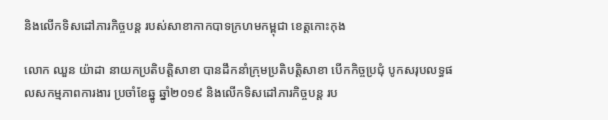និងលើកទិសដៅភារកិច្ចបន្ត របស់សាខាកាកបាទក្រហមកម្ពុជា ខេត្តកោះកុង

លោក ឈួន យ៉ាដា នាយកប្រតិបត្តិសាខា បានដឹកនាំក្រុមប្រតិបត្តិសាខា បើកកិច្ចប្រជុំ បូកសរុបលទ្ធផលសកម្មភាពការងារ ប្រចាំខែឆ្នូ ឆ្នាំ២០១៩ និងលើកទិសដៅភារកិច្ចបន្ត រប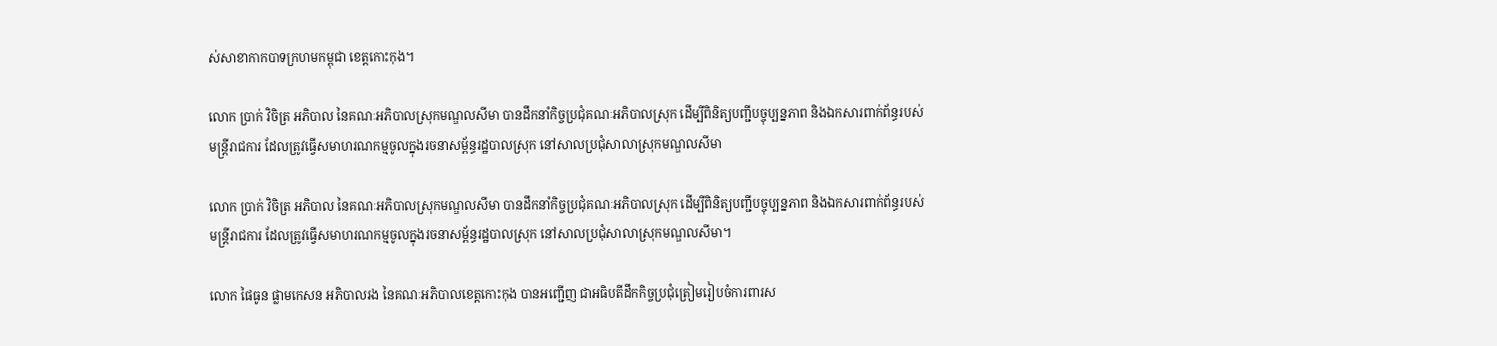ស់សាខាកាកបាទក្រហមកម្ពុជា ខេត្តកោះកុង។

លោក ប្រាក់ វិចិត្រ អភិបាល នៃគណៈអភិបាលស្រុកមណ្ឌលសីមា បានដឹកនាំកិច្ចប្រជុំគណៈអភិបាលស្រុក ដើម្បីពិនិត្យបញ្ជីបច្ចុប្បន្នភាព និងឯកសារពាក់ព័ន្ធរបស់មន្រ្តីរាជការ ដែលត្រូវធ្វើសមាហរណកម្មចូលក្នុងរចនាសម្ព័ន្ធរដ្ឋបាលស្រុក នៅសាលប្រជុំសាលាស្រុកមណ្ឌលសីមា

លោក ប្រាក់ វិចិត្រ អភិបាល នៃគណៈអភិបាលស្រុកមណ្ឌលសីមា បានដឹកនាំកិច្ចប្រជុំគណៈអភិបាលស្រុក ដើម្បីពិនិត្យបញ្ជីបច្ចុប្បន្នភាព និងឯកសារពាក់ព័ន្ធរបស់មន្រ្តីរាជការ ដែលត្រូវធ្វើសមាហរណកម្មចូលក្នុងរចនាសម្ព័ន្ធរដ្ឋបាលស្រុក នៅសាលប្រជុំសាលាស្រុកមណ្ឌលសីមា។

លោក ផៃធូន ផ្លាមកេសន អភិបាលរង នៃគណៈអភិបាលខេត្តកោះកុង បានអញ្ជើញ ជាអធិបតីដឹកកិច្ចប្រជុំត្រៀមរៀបចំការពារស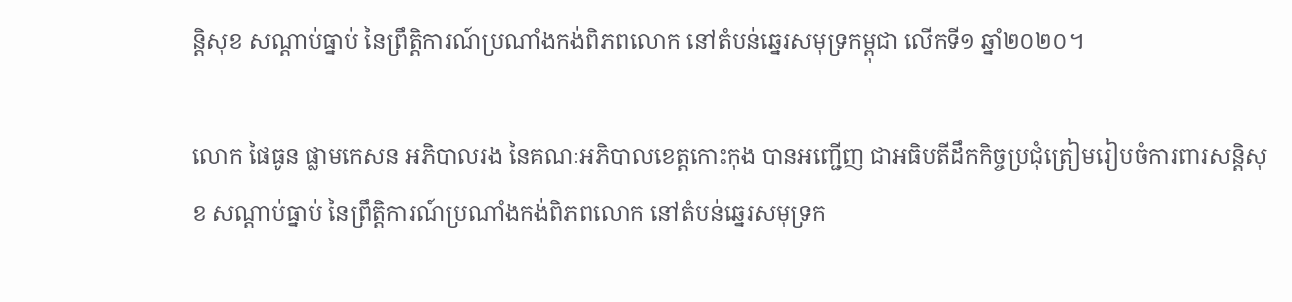ន្តិសុខ សណ្តាប់ធ្នាប់ នៃព្រឹត្តិការណ៍ប្រណាំងកង់ពិភពលោក នៅតំបន់ឆ្នេរសមុទ្រកម្ពុជា លើកទី១ ឆ្នាំ២០២០។

លោក ផៃធូន ផ្លាមកេសន អភិបាលរង នៃគណៈអភិបាលខេត្តកោះកុង បានអញ្ជើញ ជាអធិបតីដឹកកិច្ចប្រជុំត្រៀមរៀបចំការពារសន្តិសុខ សណ្តាប់ធ្នាប់ នៃព្រឹត្តិការណ៍ប្រណាំងកង់ពិភពលោក នៅតំបន់ឆ្នេរសមុទ្រក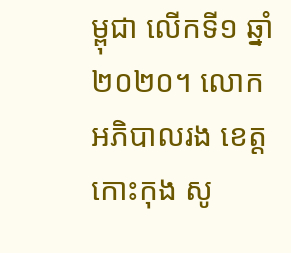ម្ពុជា លើកទី១ ឆ្នាំ២០២០។ លោកអភិបាលរង ខេត្តកោះកុង សូ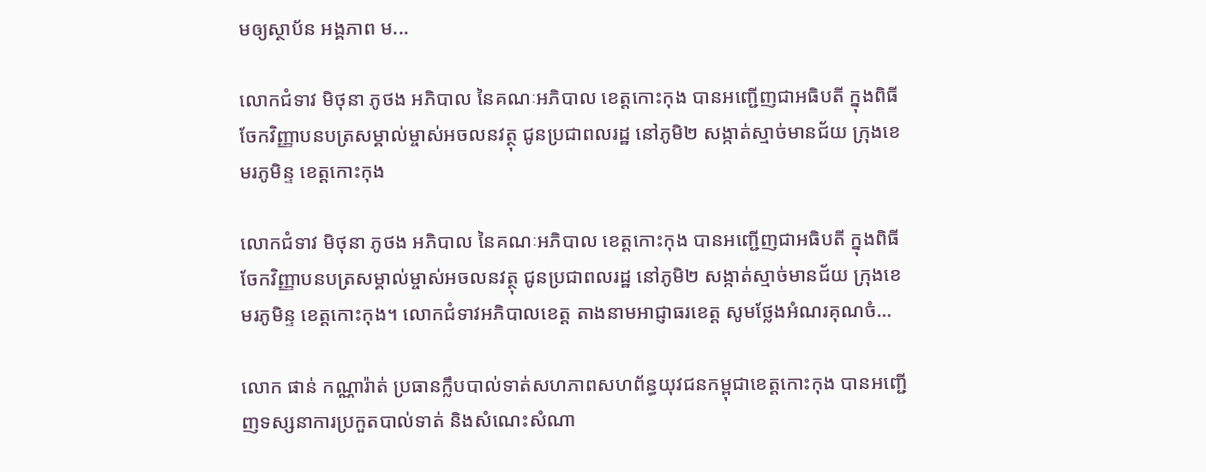មឲ្យស្ថាប័ន អង្គភាព ម...

លោកជំទាវ មិថុនា ភូថង អភិបាល នៃគណៈអភិបាល ខេត្តកោះកុង បានអញ្ជើញជាអធិបតី ក្នុងពិធីចែកវិញ្ញាបនបត្រសម្គាល់ម្ចាស់អចលនវត្ថុ ជូនប្រជាពលរដ្ឋ នៅភូមិ២ សង្កាត់ស្មាច់មានជ័យ ក្រុងខេមរភូមិន្ទ ខេត្តកោះកុង

លោកជំទាវ មិថុនា ភូថង អភិបាល នៃគណៈអភិបាល ខេត្តកោះកុង បានអញ្ជើញជាអធិបតី ក្នុងពិធីចែកវិញ្ញាបនបត្រសម្គាល់ម្ចាស់អចលនវត្ថុ ជូនប្រជាពលរដ្ឋ នៅភូមិ២ សង្កាត់ស្មាច់មានជ័យ ក្រុងខេមរភូមិន្ទ ខេត្តកោះកុង។ លោកជំទាវអភិបាលខេត្ត តាងនាមអាជ្ញាធរខេត្ត សូមថ្លែងអំណរគុណចំ...

លោក ផាន់ កណ្ណារ៉ាត់ ប្រធានក្លឹបបាល់ទាត់សហភាពសហព័ន្ធយុវជនកម្ពុជាខេត្តកោះកុង បានអញ្ជើញទស្សនាការប្រកួតបាល់ទាត់ និងសំណេះសំណា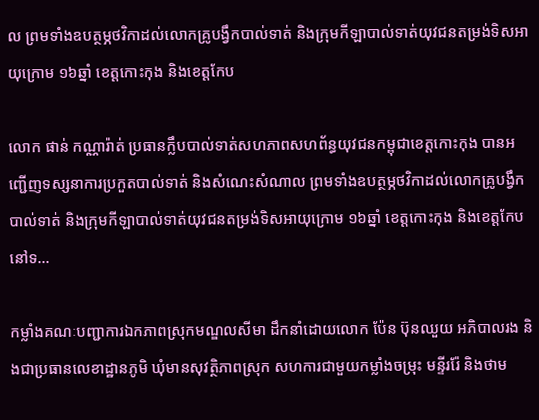ល ព្រមទាំងឧបត្ថម្ភថវិកាដល់លោកគ្រូបង្វឹកបាល់ទាត់ និងក្រុមកីឡាបាល់ទាត់យុវជនតម្រង់ទិសអាយុក្រោម ១៦ឆ្នាំ ខេត្តកោះកុង និងខេត្តកែប

លោក ផាន់ កណ្ណារ៉ាត់ ប្រធានក្លឹបបាល់ទាត់សហភាពសហព័ន្ធយុវជនកម្ពុជាខេត្តកោះកុង បានអញ្ជើញទស្សនាការប្រកួតបាល់ទាត់ និងសំណេះសំណាល ព្រមទាំងឧបត្ថម្ភថវិកាដល់លោកគ្រូបង្វឹកបាល់ទាត់ និងក្រុមកីឡាបាល់ទាត់យុវជនតម្រង់ទិសអាយុក្រោម ១៦ឆ្នាំ ខេត្តកោះកុង និងខេត្តកែប នៅទ...

កម្លាំងគណៈបញ្ជាការឯកភាពស្រុកមណ្ឌលសីមា ដឹកនាំដោយលោក ប៉ែន ប៊ុនឈួយ អភិបាលរង និងជាប្រធានលេខាដ្ឋានភូមិ ឃុំមានសុវត្ថិភាពស្រុក សហការជាមួយកម្លាំងចម្រុះ មន្ទីររ៉ែ និងថាម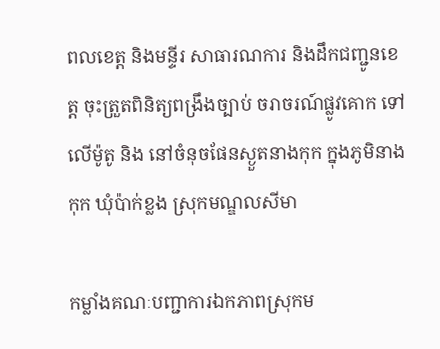ពលខេត្ត និងមន្ទីរ សាធារណការ និងដឹកជញ្ជូនខេត្ត ចុះត្រួតពិនិត្យពង្រឹងច្បាប់ ចរាចរណ៍ផ្លូវគោក ទៅលើម៉ូតូ និង នៅចំនុចផែនស្ងួតនាងកុក ក្នុងភូមិនាងកុក ឃុំប៉ាក់ខ្លង ស្រុកមណ្ឌលសីមា

កម្លាំងគណៈបញ្ជាការឯកភាពស្រុកម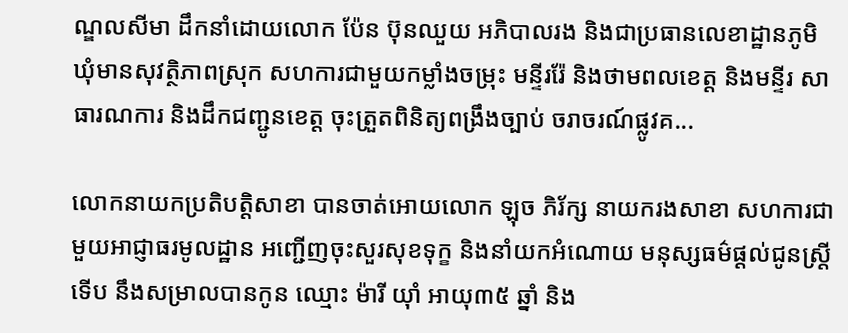ណ្ឌលសីមា ដឹកនាំដោយលោក ប៉ែន ប៊ុនឈួយ អភិបាលរង និងជាប្រធានលេខាដ្ឋានភូមិ ឃុំមានសុវត្ថិភាពស្រុក សហការជាមួយកម្លាំងចម្រុះ មន្ទីររ៉ែ និងថាមពលខេត្ត និងមន្ទីរ សាធារណការ និងដឹកជញ្ជូនខេត្ត ចុះត្រួតពិនិត្យពង្រឹងច្បាប់ ចរាចរណ៍ផ្លូវគ...

លោកនាយកប្រតិបត្តិសាខា បានចាត់អោយលោក ឡុច ភិរ័ក្ស នាយករងសាខា សហការជាមួយអាជ្ញាធរមូលដ្ឋាន អញ្ជើញចុះសួរសុខទុក្ខ និងនាំយកអំណោយ មនុស្សធម៌ផ្តល់ជូនស្ត្រីទើប នឹងសម្រាលបានកូន ឈ្មោះ ម៉ារី យ៉ាំ អាយុ៣៥ ឆ្នាំ និង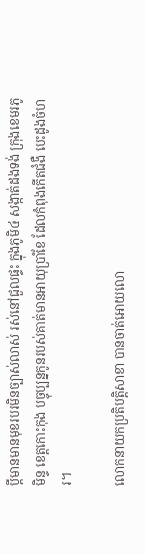ប្តីមានមានមុខរបរមិនច្បាស់លាស់ រស់នៅជួលផ្ទះ ក្នុងភូមិ៤ សង្កាត់ដងទង់ ក្រុងខេមរភូមិន្ទ ខេត្តកោះកុង បច្ចុប្បន្នកូនរបស់គាត់មានអាយុប្រាំខែ ដែលកំពុងកើតជំងឺ បេះដូងចំហរ។

លោកនាយកប្រតិបត្តិសាខា បានចាត់អោយលោ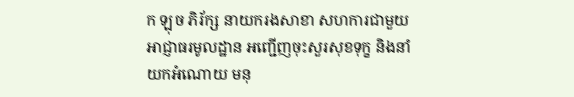ក ឡុច ភិរ័ក្ស នាយករងសាខា សហការជាមួយអាជ្ញាធរមូលដ្ឋាន អញ្ជើញចុះសួរសុខទុក្ខ និងនាំយកអំណោយ មនុ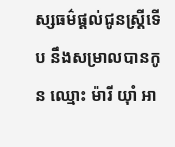ស្សធម៌ផ្តល់ជូនស្ត្រីទើប នឹងសម្រាលបានកូន ឈ្មោះ ម៉ារី យ៉ាំ អា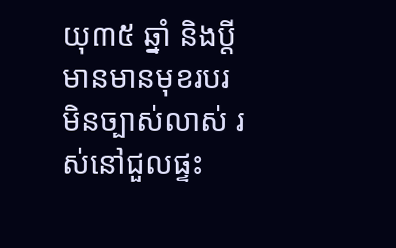យុ៣៥ ឆ្នាំ និងប្តីមានមានមុខរបរមិនច្បាស់លាស់ រស់នៅជួលផ្ទះ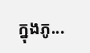ក្នុងភូ...